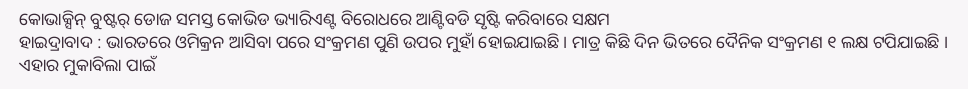କୋଭାକ୍ସିନ୍ ବୁଷ୍ଟର୍ ଡୋଜ ସମସ୍ତ କୋଭିଡ ଭ୍ୟାରିଏଣ୍ଟ ବିରୋଧରେ ଆଣ୍ଟିବଡି ସୃଷ୍ଟି କରିବାରେ ସକ୍ଷମ
ହାଇଦ୍ରାବାଦ : ଭାରତରେ ଓମିକ୍ରନ ଆସିବା ପରେ ସଂକ୍ରମଣ ପୁଣି ଉପର ମୁହାଁ ହୋଇଯାଇଛି । ମାତ୍ର କିଛି ଦିନ ଭିତରେ ଦୈନିକ ସଂକ୍ରମଣ ୧ ଲକ୍ଷ ଟପିଯାଇଛି । ଏହାର ମୁକାବିଲା ପାଇଁ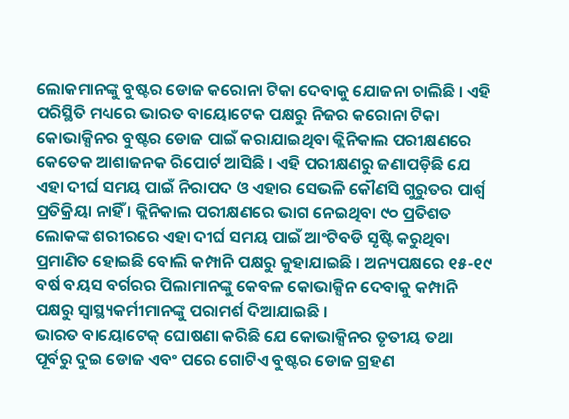ଲୋକମାନଙ୍କୁ ବୁଷ୍ଟର ଡୋଜ କରୋନା ଟିକା ଦେବାକୁ ଯୋଜନା ଚାଲିଛି । ଏହି ପରିସ୍ଥିତି ମଧ୍ୟରେ ଭାରତ ବାୟୋଟେକ ପକ୍ଷରୁ ନିଜର କରୋନା ଟିକା କୋଭାକ୍ସିନର ବୁଷ୍ଟର ଡୋଜ ପାଇଁ କରାଯାଇଥିବା କ୍ଲିନିକାଲ ପରୀକ୍ଷଣରେ କେତେକ ଆଶାଜନକ ରିପୋର୍ଟ ଆସିଛି । ଏହି ପରୀକ୍ଷଣରୁ ଜଣାପଡ଼ିଛି ଯେ ଏହା ଦୀର୍ଘ ସମୟ ପାଇଁ ନିରାପଦ ଓ ଏହାର ସେଭଳି କୌଣସି ଗୁରୁତର ପାର୍ଶ୍ୱ ପ୍ରତିକ୍ରିୟା ନାହିଁ । କ୍ଲିନିକାଲ ପରୀକ୍ଷଣରେ ଭାଗ ନେଇଥିବା ୯୦ ପ୍ରତିଶତ ଲୋକଙ୍କ ଶରୀରରେ ଏହା ଦୀର୍ଘ ସମୟ ପାଇଁ ଆଂଟିବଡି ସୃଷ୍ଟି କରୁଥିବା ପ୍ରମାଣିତ ହୋଇଛି ବୋଲି କମ୍ପାନି ପକ୍ଷରୁ କୁହାଯାଇଛି । ଅନ୍ୟପକ୍ଷରେ ୧୫-୧୯ ବର୍ଷ ବୟସ ବର୍ଗରର ପିଲାମାନଙ୍କୁ କେବଳ କୋଭାକ୍ସିନ ଦେବାକୁ କମ୍ପାନି ପକ୍ଷରୁ ସ୍ୱାସ୍ଥ୍ୟକର୍ମୀମାନଙ୍କୁ ପରାମର୍ଶ ଦିଆଯାଇଛି ।
ଭାରତ ବାୟୋଟେକ୍ ଘୋଷଣା କରିଛି ଯେ କୋଭାକ୍ସିନର ତୃତୀୟ ତଥା ପୂର୍ବରୁ ଦୁଇ ଡୋଜ ଏବଂ ପରେ ଗୋଟିଏ ବୁଷ୍ଟର ଡୋଜ ଗ୍ରହଣ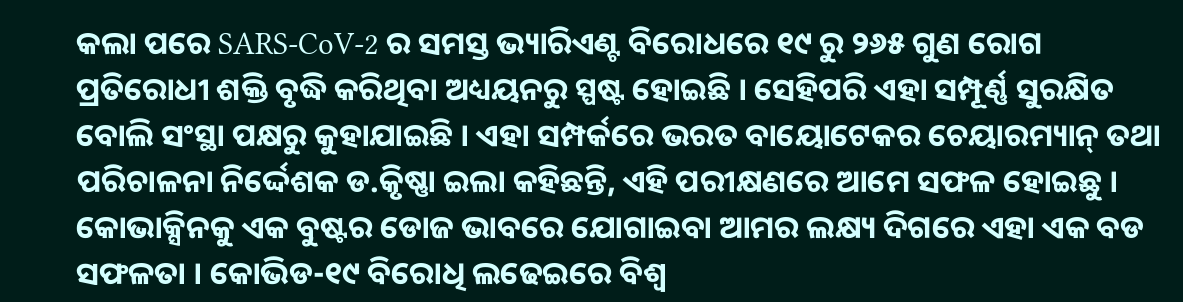କଲା ପରେ SARS-CoV-2 ର ସମସ୍ତ ଭ୍ୟାରିଏଣ୍ଟ ବିରୋଧରେ ୧୯ ରୁ ୨୬୫ ଗୁଣ ରୋଗ ପ୍ରତିରୋଧୀ ଶକ୍ତି ବୃଦ୍ଧି କରିଥିବା ଅଧ୍ୟୟନରୁ ସ୍ପଷ୍ଟ ହୋଇଛି । ସେହିପରି ଏହା ସମ୍ପୂର୍ଣ୍ଣ ସୁରକ୍ଷିତ ବୋଲି ସଂସ୍ଥା ପକ୍ଷରୁ କୁହାଯାଇଛି । ଏହା ସମ୍ପର୍କରେ ଭରତ ବାୟୋଟେକର ଚେୟାରମ୍ୟାନ୍ ତଥା ପରିଚାଳନା ନିର୍ଦ୍ଦେଶକ ଡ.କୃିଷ୍ଣା ଇଲା କହିଛନ୍ତି, ଏହି ପରୀକ୍ଷଣରେ ଆମେ ସଫଳ ହୋଇଛୁ । କୋଭାକ୍ସିନକୁ ଏକ ବୁଷ୍ଟର ଡୋଜ ଭାବରେ ଯୋଗାଇବା ଆମର ଲକ୍ଷ୍ୟ ଦିଗରେ ଏହା ଏକ ବଡ ସଫଳତା । କୋଭିଡ-୧୯ ବିରୋଧି ଲଢେଇରେ ବିଶ୍ବ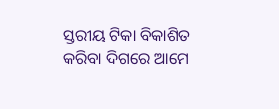ସ୍ତରୀୟ ଟିକା ବିକାଶିତ କରିବା ଦିଗରେ ଆମେ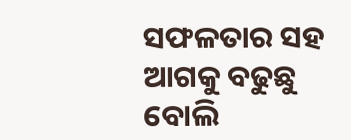ସଫଳତାର ସହ ଆଗକୁ ବଢୁଛୁ ବୋଲି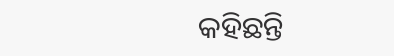କହିଛନ୍ତି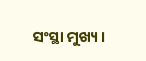ସଂସ୍ଥା ମୁଖ୍ୟ ।